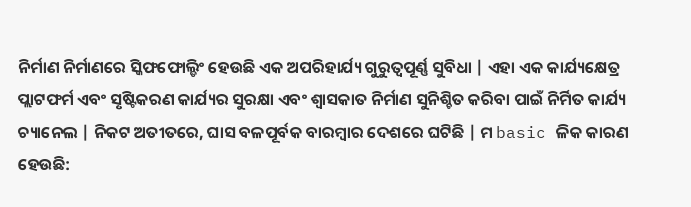ନିର୍ମାଣ ନିର୍ମାଣରେ ସ୍କିଫଫୋଲ୍ଡିଂ ହେଉଛି ଏକ ଅପରିହାର୍ଯ୍ୟ ଗୁରୁତ୍ୱପୂର୍ଣ୍ଣ ସୁବିଧା | ଏହା ଏକ କାର୍ଯ୍ୟକ୍ଷେତ୍ର ପ୍ଲାଟଫର୍ମ ଏବଂ ସୃଷ୍ଟିକରଣ କାର୍ଯ୍ୟର ସୁରକ୍ଷା ଏବଂ ଶ୍ୱାସକାତ ନିର୍ମାଣ ସୁନିଶ୍ଚିତ କରିବା ପାଇଁ ନିର୍ମିତ କାର୍ଯ୍ୟ ଚ୍ୟାନେଲ | ନିକଟ ଅତୀତରେ, ଘାସ ବଳପୂର୍ବକ ବାରମ୍ବାର ଦେଶରେ ଘଟିଛି | ମ basic ଳିକ କାରଣ ହେଉଛି: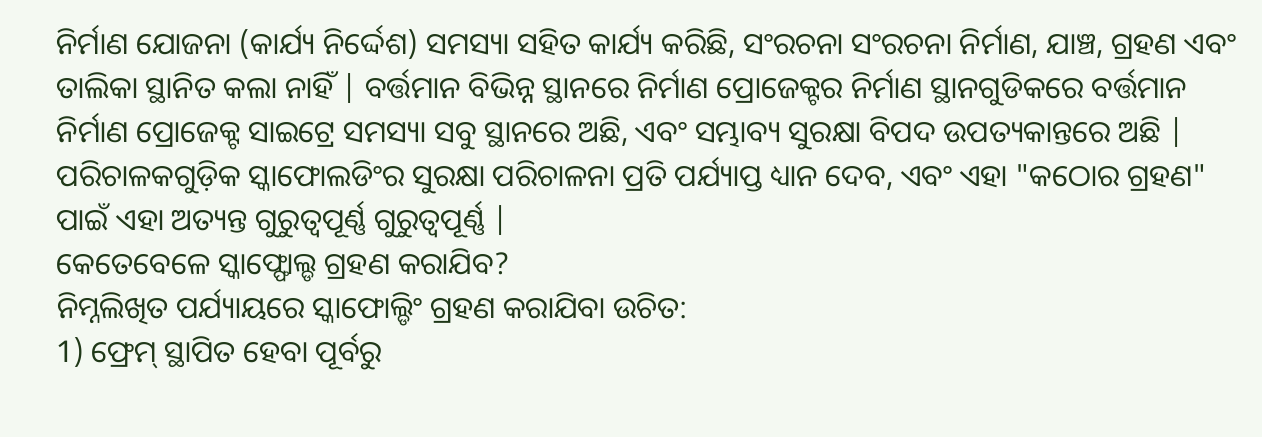ନିର୍ମାଣ ଯୋଜନା (କାର୍ଯ୍ୟ ନିର୍ଦ୍ଦେଶ) ସମସ୍ୟା ସହିତ କାର୍ଯ୍ୟ କରିଛି, ସଂରଚନା ସଂରଚନା ନିର୍ମାଣ, ଯାଞ୍ଚ, ଗ୍ରହଣ ଏବଂ ତାଲିକା ସ୍ଥାନିତ କଲା ନାହିଁ | ବର୍ତ୍ତମାନ ବିଭିନ୍ନ ସ୍ଥାନରେ ନିର୍ମାଣ ପ୍ରୋଜେକ୍ଟର ନିର୍ମାଣ ସ୍ଥାନଗୁଡିକରେ ବର୍ତ୍ତମାନ ନିର୍ମାଣ ପ୍ରୋଜେକ୍ଟ ସାଇଟ୍ରେ ସମସ୍ୟା ସବୁ ସ୍ଥାନରେ ଅଛି, ଏବଂ ସମ୍ଭାବ୍ୟ ସୁରକ୍ଷା ବିପଦ ଉପତ୍ୟକାନ୍ତରେ ଅଛି | ପରିଚାଳକଗୁଡ଼ିକ ସ୍କାଫୋଲଡିଂର ସୁରକ୍ଷା ପରିଚାଳନା ପ୍ରତି ପର୍ଯ୍ୟାପ୍ତ ଧ୍ୟାନ ଦେବ, ଏବଂ ଏହା "କଠୋର ଗ୍ରହଣ" ପାଇଁ ଏହା ଅତ୍ୟନ୍ତ ଗୁରୁତ୍ୱପୂର୍ଣ୍ଣ ଗୁରୁତ୍ୱପୂର୍ଣ୍ଣ |
କେତେବେଳେ ସ୍କାଫ୍ଫୋଲ୍ଡ ଗ୍ରହଣ କରାଯିବ?
ନିମ୍ନଲିଖିତ ପର୍ଯ୍ୟାୟରେ ସ୍କାଫୋଲ୍ଡିଂ ଗ୍ରହଣ କରାଯିବା ଉଚିତ:
1) ଫ୍ରେମ୍ ସ୍ଥାପିତ ହେବା ପୂର୍ବରୁ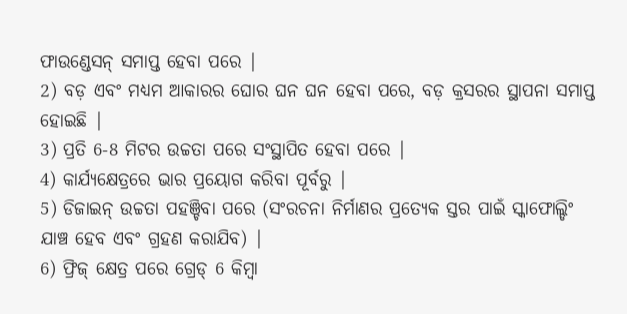ଫାଉଣ୍ଡେସନ୍ ସମାପ୍ତ ହେବା ପରେ |
2) ବଡ଼ ଏବଂ ମଧ୍ୟମ ଆକାରର ଘୋର ଘନ ଘନ ହେବା ପରେ, ବଡ଼ କ୍ରସରର ସ୍ଥାପନା ସମାପ୍ତ ହୋଇଛି |
3) ପ୍ରତି 6-8 ମିଟର ଉଚ୍ଚତା ପରେ ସଂସ୍ଥାପିତ ହେବା ପରେ |
4) କାର୍ଯ୍ୟକ୍ଷେତ୍ରରେ ଭାର ପ୍ରୟୋଗ କରିବା ପୂର୍ବରୁ |
5) ଡିଜାଇନ୍ ଉଚ୍ଚତା ପହଞ୍ଚିବା ପରେ (ସଂରଚନା ନିର୍ମାଣର ପ୍ରତ୍ୟେକ ସ୍ତର ପାଇଁ ସ୍କାଫୋଲ୍ଡିଂ ଯାଞ୍ଚ ହେବ ଏବଂ ଗ୍ରହଣ କରାଯିବ) |
6) ଫ୍ରିଜ୍ କ୍ଷେତ୍ର ପରେ ଗ୍ରେଡ୍ 6 କିମ୍ବା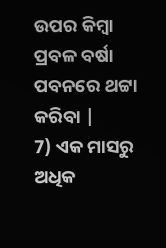ଉପର କିମ୍ବା ପ୍ରବଳ ବର୍ଷା ପବନରେ ଥଟ୍ଟା କରିବା |
7) ଏକ ମାସରୁ ଅଧିକ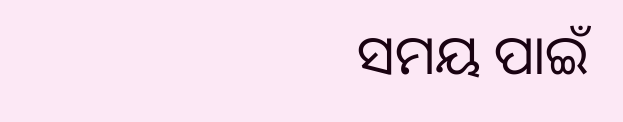ସମୟ ପାଇଁ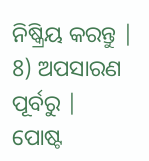ନିଷ୍କ୍ରିୟ କରନ୍ତୁ |
8) ଅପସାରଣ ପୂର୍ବରୁ |
ପୋଷ୍ଟ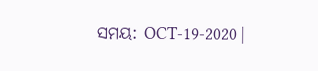ସମୟ: OCT-19-2020 |